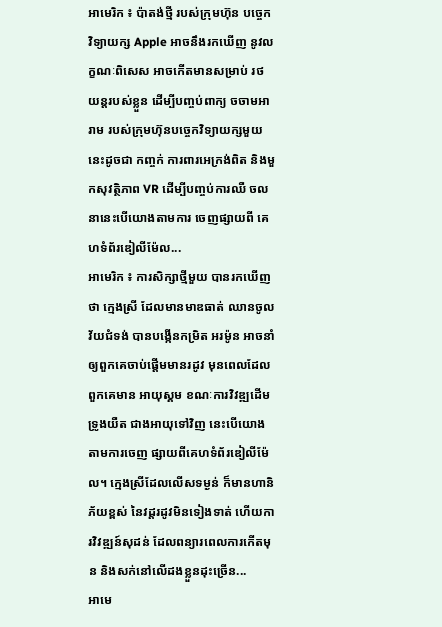អាមេរិក ៖ ប៉ាតង់ថ្មី របស់ក្រុមហ៊ុន បច្ចេកវិទ្យាយក្ស Apple អាចនឹងរកឃើញ នូវលក្ខណៈពិសេស អាចកើតមានសម្រាប់ រថយន្តរបស់ខ្លួន ដើម្បីបញ្ចប់ពាក្យ ចចាមអារាម របស់ក្រុមហ៊ុនបច្ចេកវិទ្យាយក្សមួយ នេះដូចជា កញ្ចក់ ការពារអេក្រង់ពិត និងមួកសុវត្ថិភាព VR ដើម្បីបញ្ចប់ការឈឺ ចលនានេះបើយោងតាមការ ចេញផ្សាយពី គេហទំព័រឌៀលីម៉ែល...
អាមេរិក ៖ ការសិក្សាថ្មីមួយ បានរកឃើញថា ក្មេងស្រី ដែលមានមាឌធាត់ ឈានចូលវ័យជំទង់ បានបង្កើនកម្រិត អរម៉ូន អាចនាំឲ្យពួកគេចាប់ផ្តើមមានរដូវ មុនពេលដែលពួកគេមាន អាយុស្គម ខណៈការវិវឌ្ឍដើមទ្រូងយឺត ជាងអាយុទៅវិញ នេះបើយោងតាមការចេញ ផ្សាយពីគេហទំព័រឌៀលីម៉ែល។ ក្មេងស្រីដែលលើសទម្ងន់ ក៏មានហានិភ័យខ្ពស់ នៃវដ្តរដូវមិនទៀងទាត់ ហើយការវិវឌ្ឍន៍សុដន់ ដែលពន្យារពេលការកើតមុន និងសក់នៅលើដងខ្លួនដុះច្រើន...
អាមេ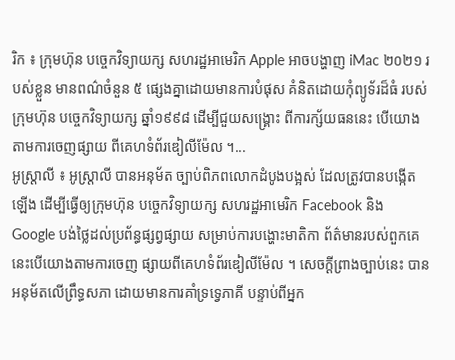រិក ៖ ក្រុមហ៊ុន បច្ចេកវិទ្យាយក្ស សហរដ្ឋអាមេរិក Apple អាចបង្ហាញ iMac ២០២១ របស់ខ្លួន មានពណ៌ចំនួន ៥ ផ្សេងគ្នាដោយមានការបំផុស គំនិតដោយកុំព្យូទ័រដ៏ធំ របស់ក្រុមហ៊ុន បច្ចេកវិទ្យាយក្ស ឆ្នាំ១៩៩៨ ដើម្បីជួយសង្គ្រោះ ពីការក្ស័យធននេះ បើយោងតាមការចេញផ្សាយ ពីគេហទំព័រឌៀលីម៉ែល ។...
អូស្រ្តាលី ៖ អូស្រ្តាលី បានអនុម័ត ច្បាប់ពិភពលោកដំបូងបង្អស់ ដែលត្រូវបានបង្កើតឡើង ដើម្បីធ្វើឲ្យក្រុមហ៊ុន បច្ចេកវិទ្យាយក្ស សហរដ្ឋអាមេរិក Facebook និង Google បង់ថ្លៃដល់ប្រព័ន្ធផ្សព្វផ្សាយ សម្រាប់ការបង្ហោះមាតិកា ព័ត៌មានរបស់ពួកគេ នេះបើយោងតាមការចេញ ផ្សាយពីគេហទំព័រឌៀលីម៉ែល ។ សេចក្ដីព្រាងច្បាប់នេះ បានអនុម័តលើព្រឹទ្ធសភា ដោយមានការគាំទ្រទ្វេភាគី បន្ទាប់ពីអ្នក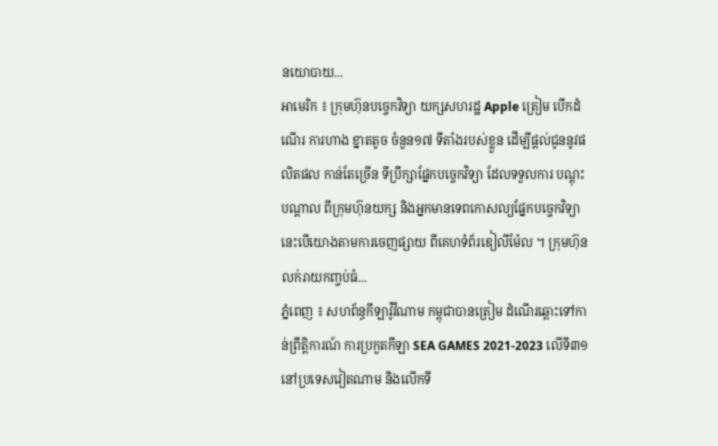នយោបាយ...
អាមេរិក ៖ ក្រុមហ៊ុនបច្ចេកវិទ្យា យក្សសហរដ្ឋ Apple ត្រៀម បើកដំណើរ ការហាង ខ្នាតតូច ចំនួន១៧ ទីតាំងរបស់ខ្លួន ដើម្បីផ្តល់ជូននូវផលិតផល កាន់តែច្រើន ទីប្រឹក្សាផ្នែកបច្ចេកវិទ្យា ដែលទទួលការ បណ្តុះបណ្តាល ពីក្រុមហ៊ុនយក្ស និងអ្នកមានទេពកោសល្យផ្នែកបច្ចេកវិទ្យា នេះបើយោងតាមការចេញផ្សាយ ពីគេហទំព័រឌៀលីម៉ែល ។ ក្រុមហ៊ុនលក់រាយកញ្ចប់ធំ...
ភ្នំពេញ ៖ សហព័ន្ធកីឡាវ៉ូវីណាម កម្ពុជាបានត្រៀម ដំណើរឆ្ពោះទៅកាន់ព្រឹត្តិការណ៍ ការប្រកួតកីឡា SEA GAMES 2021-2023 លើទី៣១នៅប្រទេសវៀតណាម និងលើកទី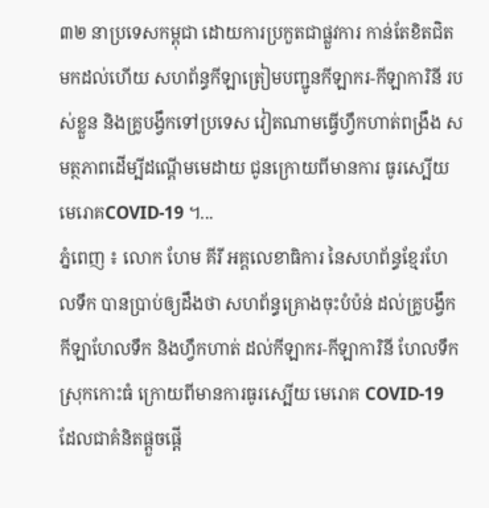៣២ នាប្រទេសកម្ពុជា ដោយការប្រកួតជាផ្លួវការ កាន់តែខិតជិតមកដល់ហើយ សហព័ន្ធកីឡាត្រៀមបញ្ជូនកីឡាករ-កីឡាការិនី របស់ខ្លួន និងគ្រូបង្វឹកទៅប្រទេស វៀតណាមធ្វើហ្វឹកហាត់ពង្រឹង សមត្ថភាពដើម្បីដណ្តើមមេដាយ ជូនក្រោយពីមានការ ធូរស្បើយមេរោគCOVID-19 ។...
ភ្នំពេញ ៖ លោក ហែម គីរី អគ្គលេខាធិការ នៃសហព័ន្ធខ្មែរហែលទឹក បានប្រាប់ឲ្យដឹងថា សហព័ន្ធគ្រោងចុះបំប៉ន់ ដល់គ្រូបង្វឹកកីឡាហែលទឹក និងហ្វឹកហាត់ ដល់កីឡាករ-កីឡាការិនី ហែលទឹកស្រុកកោះធំ ក្រោយពីមានការធូរស្បើយ មេរោគ COVID-19 ដែលជាគំនិតផ្តួចផ្តើ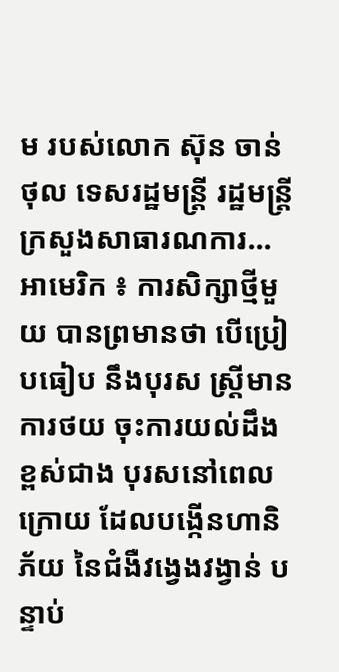ម របស់លោក ស៊ុន ចាន់ថុល ទេសរដ្ឋមន្រ្តី រដ្ឋមន្រ្តីក្រសួងសាធារណការ...
អាមេរិក ៖ ការសិក្សាថ្មីមួយ បានព្រមានថា បើប្រៀបធៀប នឹងបុរស ស្ត្រីមានការថយ ចុះការយល់ដឹងខ្ពស់ជាង បុរសនៅពេលក្រោយ ដែលបង្កើនហានិភ័យ នៃជំងឺវង្វេងវង្វាន់ បន្ទាប់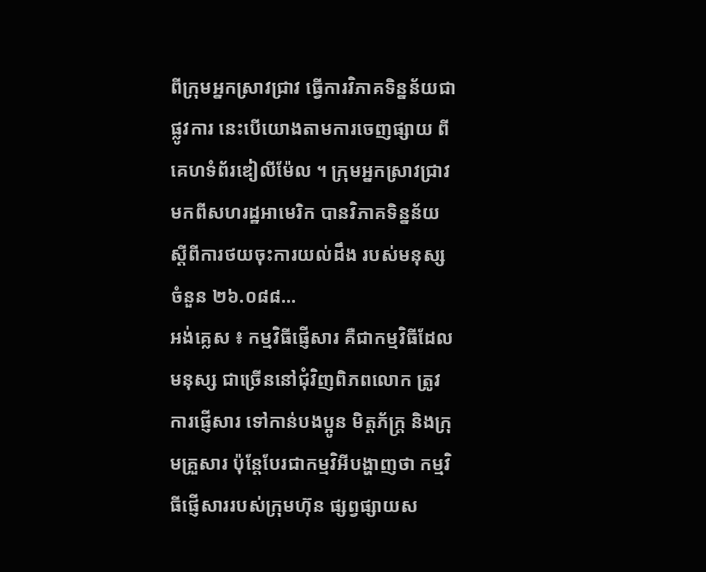ពីក្រុមអ្នកស្រាវជ្រាវ ធ្វើការវិភាគទិន្នន័យជាផ្លូវការ នេះបើយោងតាមការចេញផ្សាយ ពីគេហទំព័រឌៀលីម៉ែល ។ ក្រុមអ្នកស្រាវជ្រាវ មកពីសហរដ្ឋអាមេរិក បានវិភាគទិន្នន័យ ស្តីពីការថយចុះការយល់ដឹង របស់មនុស្សចំនួន ២៦.០៨៨...
អង់គ្លេស ៖ កម្មវិធីផ្ញើសារ គឺជាកម្មវិធីដែលមនុស្ស ជាច្រើននៅជុំវិញពិភពលោក ត្រូវការផ្ញើសារ ទៅកាន់បងប្អូន មិត្តភ័ក្រ្ត និងក្រុមគ្រួសារ ប៉ុន្តែបែរជាកម្មវិអីបង្ហាញថា កម្មវិធីផ្ញើសាររបស់ក្រុមហ៊ុន ផ្សព្វផ្សាយស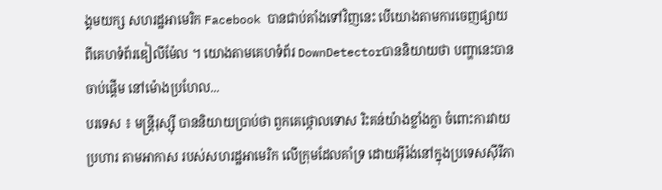ង្គមយក្ស សហរដ្ឋអាមេរិក Facebook បានជាប់គាំងទៅវិញនេះ បើយោងតាមការចេញផ្សាយ ពីគេហទំព័រឌៀលីម៉ែល ។ យោងតាមគេហទំព័រ DownDetectorបាននិយាយថា បញ្ហានេះបានចាប់ផ្តើម នៅម៉ោងប្រហែល...
បរទេស ៖ មន្ត្រីរុស្ស៊ី បាននិយាយប្រាប់ថា ពួកគេថ្កោលទោស រិះគន់យ៉ាងខ្លាំងក្លា ចំពោះការវាយប្រហារ តាមអាកាស របស់សហរដ្ឋអាមេរិក លើក្រុមដែលគាំទ្រ ដោយអ៊ីរ៉ង់នៅក្នុងប្រទេសស៊ីរីភា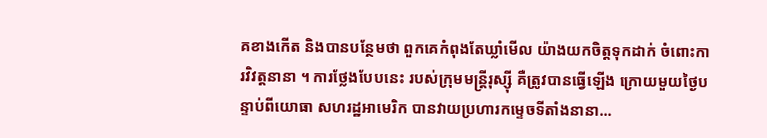គខាងកើត និងបានបន្ថែមថា ពួកគេកំពុងតែឃ្លាំមើល យ៉ាងយកចិត្តទុកដាក់ ចំពោះការវិវត្តនានា ។ ការថ្លែងបែបនេះ របស់ក្រុមមន្ត្រីរុស្ស៊ី គឺត្រូវបានធ្វើឡើង ក្រោយមួយថ្ងៃបន្ទាប់ពីយោធា សហរដ្ឋអាមេរិក បានវាយប្រហារកម្ទេចទីតាំងនានា...